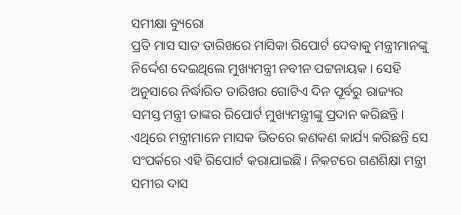ସମୀକ୍ଷା ବ୍ୟୁରୋ
ପ୍ରତି ମାସ ସାତ ତାରିଖରେ ମାସିକା ରିପୋର୍ଟ ଦେବାକୁ ମନ୍ତ୍ରୀମାନଙ୍କୁ ନିର୍ଦ୍ଦେଶ ଦେଇଥିଲେ ମୁଖ୍ୟମନ୍ତ୍ରୀ ନବୀନ ପଟ୍ଟନାୟକ। ସେହି ଅନୁସାରେ ନିର୍ଦ୍ଧାରିତ ତାରିଖର ଗୋଟିଏ ଦିନ ପୂର୍ବରୁ ରାଜ୍ୟର ସମସ୍ତ ମନ୍ତ୍ରୀ ତାଙ୍କର ରିପୋର୍ଟ ମୁଖ୍ୟମନ୍ତ୍ରୀଙ୍କୁ ପ୍ରଦାନ କରିଛନ୍ତି। ଏଥିରେ ମନ୍ତ୍ରୀମାନେ ମାସକ ଭିତରେ କଣକଣ କାର୍ଯ୍ୟ କରିଛନ୍ତି ସେ ସଂପର୍କରେ ଏହି ରିପୋର୍ଟ କରାଯାଇଛି। ନିକଟରେ ଗଣଶିକ୍ଷା ମନ୍ତ୍ରୀ ସମୀର ଦାସ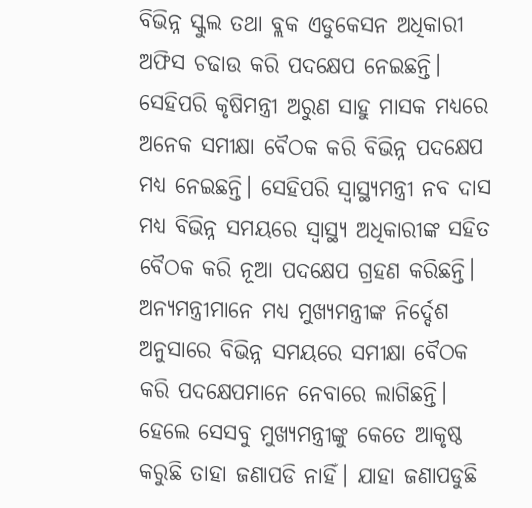ବିଭିନ୍ନ ସ୍କୁଲ ତଥା ବ୍ଲକ ଏଡୁକେସନ ଅଧିକାରୀ ଅଫିସ ଚଢାଉ କରି ପଦକ୍ଷେପ ନେଇଛନ୍ତି। ସେହିପରି କୃଷିମନ୍ତ୍ରୀ ଅରୁଣ ସାହୁ ମାସକ ମଧ୍ୟରେ ଅନେକ ସମୀକ୍ଷା ବୈଠକ କରି ବିଭିନ୍ନ ପଦକ୍ଷେପ ମଧ୍ୟ ନେଇଛନ୍ତି। ସେହିପରି ସ୍ବାସ୍ଥ୍ୟମନ୍ତ୍ରୀ ନବ ଦାସ ମଧ୍ୟ ବିଭିନ୍ନ ସମୟରେ ସ୍ବାସ୍ଥ୍ୟ ଅଧିକାରୀଙ୍କ ସହିତ ବୈଠକ କରି ନୂଆ ପଦକ୍ଷେପ ଗ୍ରହଣ କରିଛନ୍ତି। ଅନ୍ୟମନ୍ତ୍ରୀମାନେ ମଧ୍ୟ ମୁଖ୍ୟମନ୍ତ୍ରୀଙ୍କ ନିର୍ଦ୍ଦେଶ ଅନୁସାରେ ବିଭିନ୍ନ ସମୟରେ ସମୀକ୍ଷା ବୈଠକ କରି ପଦକ୍ଷେପମାନେ ନେବାରେ ଲାଗିଛନ୍ତି। ହେଲେ ସେସବୁ ମୁଖ୍ୟମନ୍ତ୍ରୀଙ୍କୁ କେତେ ଆକୃଷ୍ଠ କରୁଛି ତାହା ଜଣାପଡି ନାହିଁ। ଯାହା ଜଣାପଡୁଛି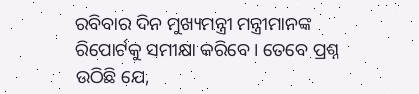ରବିବାର ଦିନ ମୁଖ୍ୟମନ୍ତ୍ରୀ ମନ୍ତ୍ରୀମାନଙ୍କ ରିପୋର୍ଟକୁ ସମୀକ୍ଷା କରିବେ। ତେବେ ପ୍ରଶ୍ନ ଉଠିଛି ଯେ,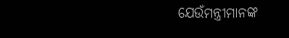ଯେଉଁମନ୍ତ୍ରୀମାନଙ୍କ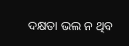ଦକ୍ଷତା ଭଲ ନ ଥିବ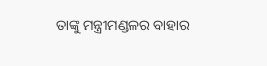ତାଙ୍କୁ ମନ୍ତ୍ରୀମଣ୍ଡଳର ବାହାର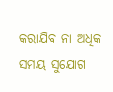କରାଯିବ ନା ଅଧିକ ସମୟ ସୁଯୋଗ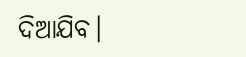ଦିଆଯିବ।